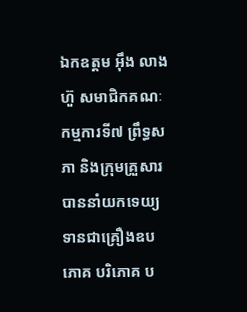ឯកឧត្តម អ៊ឹង លាងហ៊ួ សមាជិកគណៈកម្មការទី៧ ព្រឹទ្ធសភា និងក្រុមគ្រួសារ បាននាំយកទេយ្យ ទានជាគ្រឿងឧបភោគ បរិភោគ ប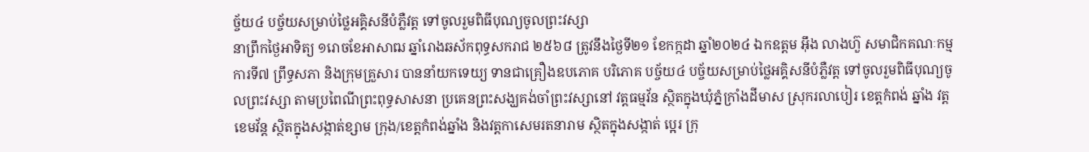ច្ច័យ៤ បច្ច័យសម្រាប់ថ្លៃអគ្គិសនីបំភ្លឺវត្ត ទៅចូលរួមពិធីបុណ្យចូលព្រះវស្សា
នាព្រឹកថ្ងៃអាទិត្យ ១រោចខែអាសាឍ ឆ្នាំរោងឆស័កពុទ្ធសករាជ ២៥៦៨ ត្រូវនឹងថ្ងៃទី២១ ខែកក្កដា ឆ្នាំ២០២៤ ឯកឧត្តម អ៊ឹង លាងហ៊ួ សមាជិកគណៈកម្មការទី៧ ព្រឹទ្ធសភា និងក្រុមគ្រួសារ បាននាំយកទេយ្យ ទានជាគ្រឿងឧបភោគ បរិភោគ បច្ច័យ៤ បច្ច័យសម្រាប់ថ្លៃអគ្គិសនីបំភ្លឺវត្ត ទៅចូលរួមពិធីបុណ្យចូលព្រះវស្សា តាមប្រពៃណីព្រះពុទ្ធសាសនា ប្រគេនព្រះសង្ឃគង់ចាំព្រះវស្សានៅ វត្តធម្មវ័ន ស្ថិតក្នុងឃុំភ្នំក្រាំងដីមាស ស្រុករលាបៀរ ខេត្តកំពង់ ឆ្នាំង វត្តខេមវ័ន្ត ស្ថិតក្នុងសង្កាត់ខ្សាម ក្រុង/ខេត្តកំពង់ឆ្នាំង និងវត្តកាសេមរតនារាម ស្ថិតក្នុងសង្កាត់ ប្អេរ ក្រុ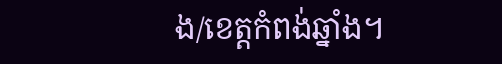ង/ខេត្តកំពង់ឆ្នាំង។